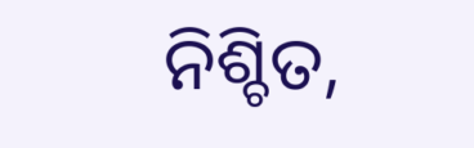ନିଶ୍ଚିତ,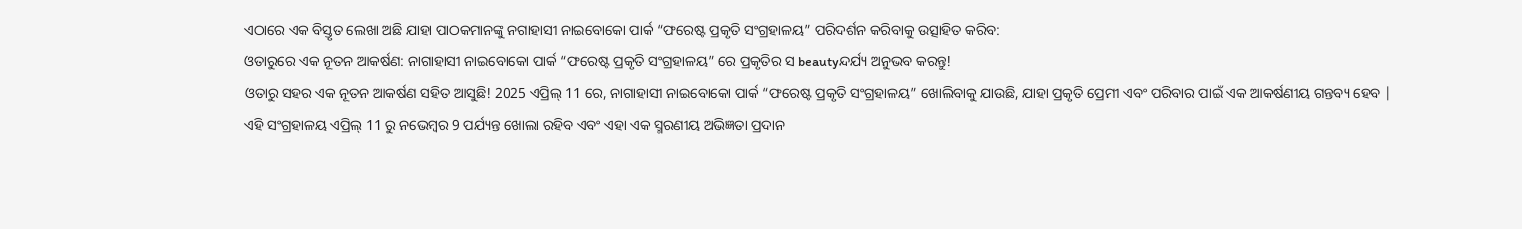ଏଠାରେ ଏକ ବିସ୍ତୃତ ଲେଖା ଅଛି ଯାହା ପାଠକମାନଙ୍କୁ ନଗାହାସୀ ନାଇବୋକୋ ପାର୍କ “ଫରେଷ୍ଟ ପ୍ରକୃତି ସଂଗ୍ରହାଳୟ” ପରିଦର୍ଶନ କରିବାକୁ ଉତ୍ସାହିତ କରିବ:
ଓତାରୁରେ ଏକ ନୂତନ ଆକର୍ଷଣ: ନାଗାହାସୀ ନାଇବୋକୋ ପାର୍କ “ଫରେଷ୍ଟ ପ୍ରକୃତି ସଂଗ୍ରହାଳୟ” ରେ ପ୍ରକୃତିର ସ beautyନ୍ଦର୍ଯ୍ୟ ଅନୁଭବ କରନ୍ତୁ!
ଓତାରୁ ସହର ଏକ ନୂତନ ଆକର୍ଷଣ ସହିତ ଆସୁଛି! 2025 ଏପ୍ରିଲ୍ 11 ରେ, ନାଗାହାସୀ ନାଇବୋକୋ ପାର୍କ “ଫରେଷ୍ଟ ପ୍ରକୃତି ସଂଗ୍ରହାଳୟ” ଖୋଲିବାକୁ ଯାଉଛି, ଯାହା ପ୍ରକୃତି ପ୍ରେମୀ ଏବଂ ପରିବାର ପାଇଁ ଏକ ଆକର୍ଷଣୀୟ ଗନ୍ତବ୍ୟ ହେବ | ଏହି ସଂଗ୍ରହାଳୟ ଏପ୍ରିଲ୍ 11 ରୁ ନଭେମ୍ବର 9 ପର୍ଯ୍ୟନ୍ତ ଖୋଲା ରହିବ ଏବଂ ଏହା ଏକ ସ୍ମରଣୀୟ ଅଭିଜ୍ଞତା ପ୍ରଦାନ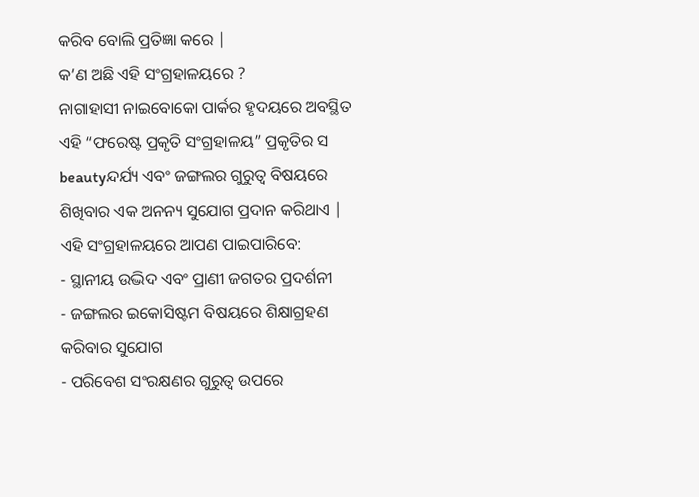କରିବ ବୋଲି ପ୍ରତିଜ୍ଞା କରେ |
କ’ଣ ଅଛି ଏହି ସଂଗ୍ରହାଳୟରେ ?
ନାଗାହାସୀ ନାଇବୋକୋ ପାର୍କର ହୃଦୟରେ ଅବସ୍ଥିତ ଏହି “ଫରେଷ୍ଟ ପ୍ରକୃତି ସଂଗ୍ରହାଳୟ” ପ୍ରକୃତିର ସ beautyନ୍ଦର୍ଯ୍ୟ ଏବଂ ଜଙ୍ଗଲର ଗୁରୁତ୍ୱ ବିଷୟରେ ଶିଖିବାର ଏକ ଅନନ୍ୟ ସୁଯୋଗ ପ୍ରଦାନ କରିଥାଏ | ଏହି ସଂଗ୍ରହାଳୟରେ ଆପଣ ପାଇପାରିବେ:
- ସ୍ଥାନୀୟ ଉଦ୍ଭିଦ ଏବଂ ପ୍ରାଣୀ ଜଗତର ପ୍ରଦର୍ଶନୀ
- ଜଙ୍ଗଲର ଇକୋସିଷ୍ଟମ ବିଷୟରେ ଶିକ୍ଷାଗ୍ରହଣ କରିବାର ସୁଯୋଗ
- ପରିବେଶ ସଂରକ୍ଷଣର ଗୁରୁତ୍ୱ ଉପରେ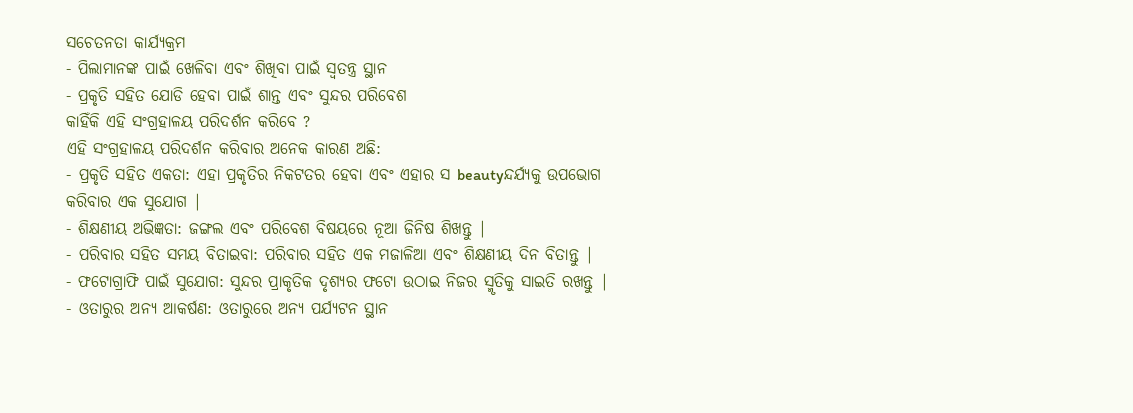ସଚେତନତା କାର୍ଯ୍ୟକ୍ରମ
- ପିଲାମାନଙ୍କ ପାଇଁ ଖେଳିବା ଏବଂ ଶିଖିବା ପାଇଁ ସ୍ୱତନ୍ତ୍ର ସ୍ଥାନ
- ପ୍ରକୃତି ସହିତ ଯୋଡି ହେବା ପାଇଁ ଶାନ୍ତ ଏବଂ ସୁନ୍ଦର ପରିବେଶ
କାହିଁକି ଏହି ସଂଗ୍ରହାଳୟ ପରିଦର୍ଶନ କରିବେ ?
ଏହି ସଂଗ୍ରହାଳୟ ପରିଦର୍ଶନ କରିବାର ଅନେକ କାରଣ ଅଛି:
- ପ୍ରକୃତି ସହିତ ଏକତା: ଏହା ପ୍ରକୃତିର ନିକଟତର ହେବା ଏବଂ ଏହାର ସ beautyନ୍ଦର୍ଯ୍ୟକୁ ଉପଭୋଗ କରିବାର ଏକ ସୁଯୋଗ |
- ଶିକ୍ଷଣୀୟ ଅଭିଜ୍ଞତା: ଜଙ୍ଗଲ ଏବଂ ପରିବେଶ ବିଷୟରେ ନୂଆ ଜିନିଷ ଶିଖନ୍ତୁ |
- ପରିବାର ସହିତ ସମୟ ବିତାଇବା: ପରିବାର ସହିତ ଏକ ମଜାଳିଆ ଏବଂ ଶିକ୍ଷଣୀୟ ଦିନ ବିତାନ୍ତୁ |
- ଫଟୋଗ୍ରାଫି ପାଇଁ ସୁଯୋଗ: ସୁନ୍ଦର ପ୍ରାକୃତିକ ଦୃଶ୍ୟର ଫଟୋ ଉଠାଇ ନିଜର ସ୍ମୃତିକୁ ସାଇତି ରଖନ୍ତୁ |
- ଓତାରୁର ଅନ୍ୟ ଆକର୍ଷଣ: ଓତାରୁରେ ଅନ୍ୟ ପର୍ଯ୍ୟଟନ ସ୍ଥାନ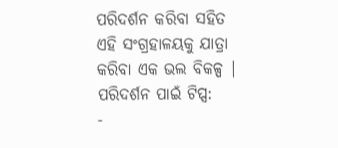ପରିଦର୍ଶନ କରିବା ସହିତ ଏହି ସଂଗ୍ରହାଳୟକୁ ଯାତ୍ରା କରିବା ଏକ ଭଲ ବିକଳ୍ପ |
ପରିଦର୍ଶନ ପାଇଁ ଟିପ୍ସ:
-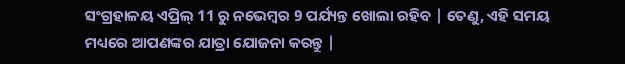ସଂଗ୍ରହାଳୟ ଏପ୍ରିଲ୍ 11 ରୁ ନଭେମ୍ବର 9 ପର୍ଯ୍ୟନ୍ତ ଖୋଲା ରହିବ | ତେଣୁ, ଏହି ସମୟ ମଧ୍ୟରେ ଆପଣଙ୍କର ଯାତ୍ରା ଯୋଜନା କରନ୍ତୁ |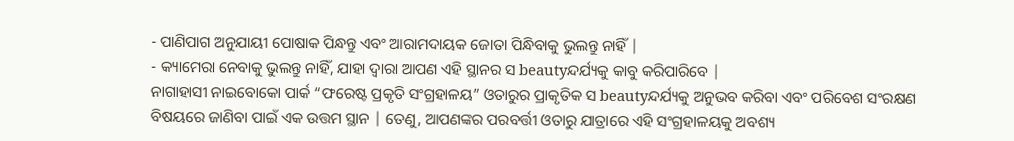- ପାଣିପାଗ ଅନୁଯାୟୀ ପୋଷାକ ପିନ୍ଧନ୍ତୁ ଏବଂ ଆରାମଦାୟକ ଜୋତା ପିନ୍ଧିବାକୁ ଭୁଲନ୍ତୁ ନାହିଁ |
- କ୍ୟାମେରା ନେବାକୁ ଭୁଲନ୍ତୁ ନାହିଁ, ଯାହା ଦ୍ୱାରା ଆପଣ ଏହି ସ୍ଥାନର ସ beautyନ୍ଦର୍ଯ୍ୟକୁ କାବୁ କରିପାରିବେ |
ନାଗାହାସୀ ନାଇବୋକୋ ପାର୍କ “ଫରେଷ୍ଟ ପ୍ରକୃତି ସଂଗ୍ରହାଳୟ” ଓତାରୁର ପ୍ରାକୃତିକ ସ beautyନ୍ଦର୍ଯ୍ୟକୁ ଅନୁଭବ କରିବା ଏବଂ ପରିବେଶ ସଂରକ୍ଷଣ ବିଷୟରେ ଜାଣିବା ପାଇଁ ଏକ ଉତ୍ତମ ସ୍ଥାନ | ତେଣୁ, ଆପଣଙ୍କର ପରବର୍ତ୍ତୀ ଓତାରୁ ଯାତ୍ରାରେ ଏହି ସଂଗ୍ରହାଳୟକୁ ଅବଶ୍ୟ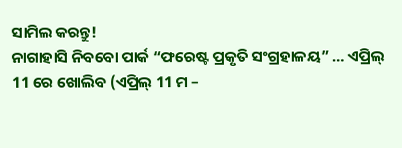ସାମିଲ କରନ୍ତୁ!
ନାଗାହାସି ନିବବୋ ପାର୍କ “ଫରେଷ୍ଟ ପ୍ରକୃତି ସଂଗ୍ରହାଳୟ” … ଏପ୍ରିଲ୍ 11 ରେ ଖୋଲିବ (ଏପ୍ରିଲ୍ 11 ମ –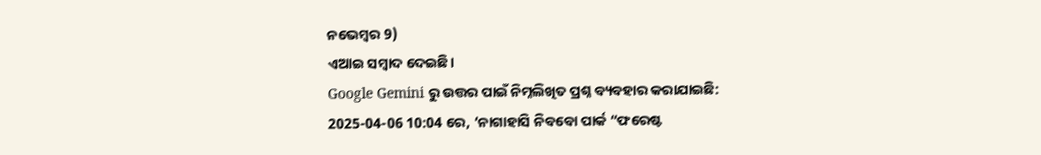ନଭେମ୍ବର 9)
ଏଆଇ ସମ୍ବାଦ ଦେଇଛି।
Google Gemini ରୁ ଉତ୍ତର ପାଇଁ ନିମ୍ନଲିଖିତ ପ୍ରଶ୍ନ ବ୍ୟବହାର କରାଯାଇଛି:
2025-04-06 10:04 ରେ, ‘ନାଗାହାସି ନିବବୋ ପାର୍କ “ଫରେଷ୍ଟ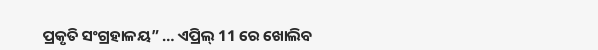ପ୍ରକୃତି ସଂଗ୍ରହାଳୟ” … ଏପ୍ରିଲ୍ 11 ରେ ଖୋଲିବ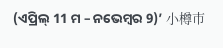(ଏପ୍ରିଲ୍ 11 ମ – ନଭେମ୍ବର 9)’ 小樽市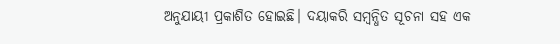ଅନୁଯାୟୀ ପ୍ରକାଶିତ ହୋଇଛି। ଦୟାକରି ସମ୍ବନ୍ଧିତ ସୂଚନା ସହ ଏକ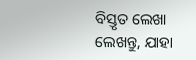ବିସ୍ତୃତ ଲେଖା ଲେଖନ୍ତୁ, ଯାହା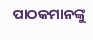ପାଠକମାନଙ୍କୁ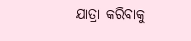ଯାତ୍ରା କରିବାକୁ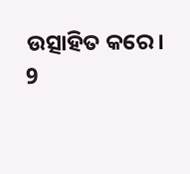ଉତ୍ସାହିତ କରେ।
9